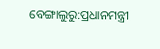ବେଙ୍ଗାଲୁରୁ:ପ୍ରଧାନମନ୍ତ୍ରୀ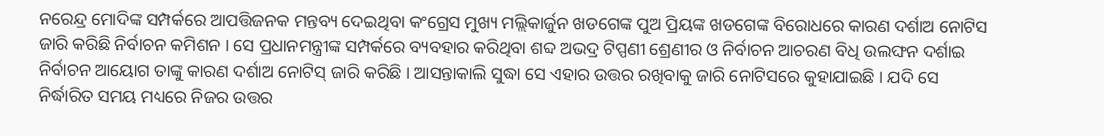ନରେନ୍ଦ୍ର ମୋଦିଙ୍କ ସମ୍ପର୍କରେ ଆପତ୍ତିଜନକ ମନ୍ତବ୍ୟ ଦେଇଥିବା କଂଗ୍ରେସ ମୁଖ୍ୟ ମଲ୍ଲିକାର୍ଜୁନ ଖଡଗେଙ୍କ ପୁଅ ପ୍ରିୟଙ୍କ ଖଡଗେଙ୍କ ବିରୋଧରେ କାରଣ ଦର୍ଶାଅ ନୋଟିସ ଜାରି କରିଛି ନିର୍ବାଚନ କମିଶନ । ସେ ପ୍ରଧାନମନ୍ତ୍ରୀଙ୍କ ସମ୍ପର୍କରେ ବ୍ୟବହାର କରିଥିବା ଶବ୍ଦ ଅଭଦ୍ର ଟିପ୍ପଣୀ ଶ୍ରେଣୀର ଓ ନିର୍ବାଚନ ଆଚରଣ ବିଧି ଉଲଙ୍ଘନ ଦର୍ଶାଇ ନିର୍ବାଚନ ଆୟୋଗ ତାଙ୍କୁ କାରଣ ଦର୍ଶାଅ ନୋଟିସ୍ ଜାରି କରିଛି । ଆସନ୍ତାକାଲି ସୁଦ୍ଧା ସେ ଏହାର ଉତ୍ତର ରଖିବାକୁ ଜାରି ନୋଟିସରେ କୁହାଯାଇଛି । ଯଦି ସେ ନିର୍ଦ୍ଧାରିତ ସମୟ ମଧ୍ୟରେ ନିଜର ଉତ୍ତର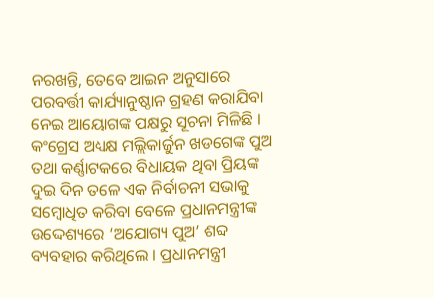ନରଖନ୍ତି, ତେବେ ଆଇନ ଅନୁସାରେ ପରବର୍ତ୍ତୀ କାର୍ଯ୍ୟାନୁଷ୍ଠାନ ଗ୍ରହଣ କରାଯିବା ନେଇ ଆୟୋଗଙ୍କ ପକ୍ଷରୁ ସୂଚନା ମିଳିଛି ।
କଂଗ୍ରେସ ଅଧ୍ୟକ୍ଷ ମଲ୍ଲିକାର୍ଜୁନ ଖଡଗେଙ୍କ ପୁଅ ତଥା କର୍ଣ୍ଣାଟକରେ ବିଧାୟକ ଥିବା ପ୍ରିୟଙ୍କ ଦୁଇ ଦିନ ତଳେ ଏକ ନିର୍ବାଚନୀ ସଭାକୁ ସମ୍ବୋଧିତ କରିବା ବେଳେ ପ୍ରଧାନମନ୍ତ୍ରୀଙ୍କ ଉଦ୍ଦେଶ୍ୟରେ ‘ଅଯୋଗ୍ୟ ପୁଅ’ ଶବ୍ଦ ବ୍ୟବହାର କରିଥିଲେ । ପ୍ରଧାନମନ୍ତ୍ରୀ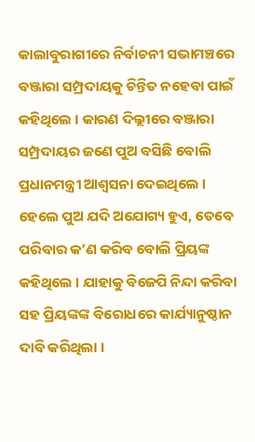କାଲାବୁରାଗୀରେ ନିର୍ବାଚନୀ ସଭାମଞ୍ଚରେ ବଞ୍ଜାରା ସମ୍ପ୍ରଦାୟକୁ ଚିନ୍ତିତ ନହେବା ପାଇଁ କହିଥିଲେ । କାରଣ ଦିଲ୍ଲୀରେ ବଞ୍ଜାରା ସମ୍ପ୍ରଦାୟର ଜଣେ ପୁଅ ବସିଛି ବୋଲି ପ୍ରଧାନମନ୍ତ୍ରୀ ଆଶ୍ବସନା ଦେଇଥିଲେ । ହେଲେ ପୁଅ ଯଦି ଅଯୋଗ୍ୟ ହୁଏ, ତେବେ ପରିବାର କ’ଣ କରିବ ବୋଲି ପ୍ରିୟଙ୍କ କହିଥିଲେ । ଯାହାକୁ ବିଜେପି ନିନ୍ଦା କରିବା ସହ ପ୍ରିୟଙ୍କଙ୍କ ବିରୋଧରେ କାର୍ଯ୍ୟାନୁଷ୍ଠାନ ଦାବି କରିଥିଲା ।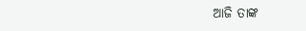ଆଜି ତାଙ୍କ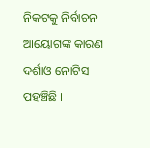ନିକଟକୁ ନିର୍ବାଚନ ଆୟୋଗଙ୍କ କାରଣ ଦର୍ଶାଓ ନୋଟିସ ପହଞ୍ଚିଛି ।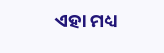ଏହା ମଧ୍ୟ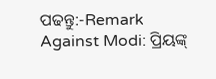ପଢନ୍ତୁ:-Remark Against Modi: ପ୍ରିୟଙ୍କ୍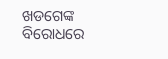ଖଡଗେଙ୍କ ବିରୋଧରେ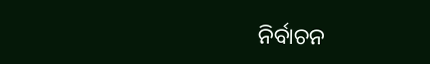ନିର୍ବାଚନ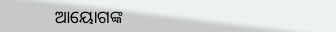ଆୟୋଗଙ୍କ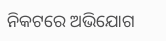ନିକଟରେ ଅଭିଯୋଗ